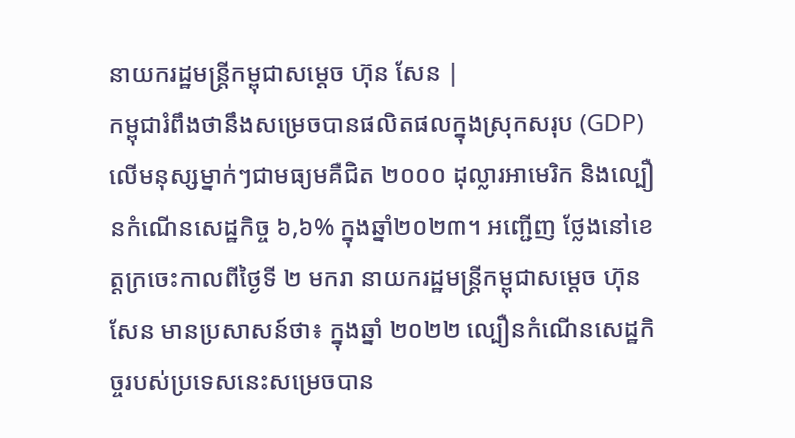នាយករដ្ឋមន្ត្រីកម្ពុជាសម្ដេច ហ៊ុន សែន |
កម្ពុជារំពឹងថានឹងសម្រេចបានផលិតផលក្នុងស្រុកសរុប (GDP) លើមនុស្សម្នាក់ៗជាមធ្យមគឺជិត ២០០០ ដុល្លារអាមេរិក និងល្បឿនកំណើនសេដ្ឋកិច្ច ៦,៦% ក្នុងឆ្នាំ២០២៣។ អញ្ជើញ ថ្លែងនៅខេត្តក្រចេះកាលពីថ្ងៃទី ២ មករា នាយករដ្ឋមន្ត្រីកម្ពុជាសម្ដេច ហ៊ុន សែន មានប្រសាសន៍ថា៖ ក្នុងឆ្នាំ ២០២២ ល្បឿនកំណើនសេដ្ឋកិច្ចរបស់ប្រទេសនេះសម្រេចបាន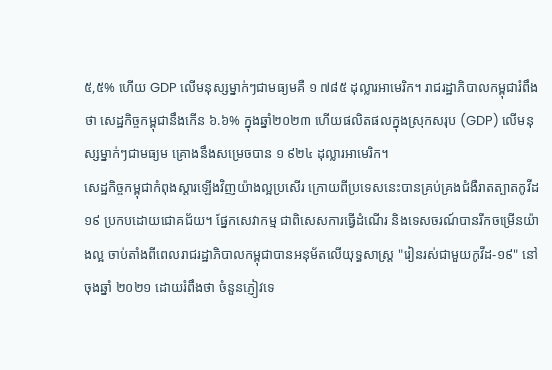៥,៥% ហើយ GDP លើមនុស្សម្នាក់ៗជាមធ្យមគឺ ១ ៧៨៥ ដុល្លារអាមេរិក។ រាជរដ្ឋាភិបាលកម្ពុជារំពឹងថា សេដ្ឋកិច្ចកម្ពុជានឹងកើន ៦.៦% ក្នុងឆ្នាំ២០២៣ ហើយផលិតផលក្នុងស្រុកសរុប (GDP) លើមនុស្សម្នាក់ៗជាមធ្យម គ្រោងនឹងសម្រេចបាន ១ ៩២៤ ដុល្លារអាមេរិក។
សេដ្ឋកិច្ចកម្ពុជាកំពុងស្ដារឡើងវិញយ៉ាងល្អប្រសើរ ក្រោយពីប្រទេសនេះបានគ្រប់គ្រងជំងឺរាតត្បាតកូវីដ ១៩ ប្រកបដោយជោគជ័យ។ ផ្នែកសេវាកម្ម ជាពិសេសការធ្វើដំណើរ និងទេសចរណ៍បានរីកចម្រើនយ៉ាងល្អ ចាប់តាំងពីពេលរាជរដ្ឋាភិបាលកម្ពុជាបានអនុម័តលើយុទ្ធសាស្ត្រ "រៀនរស់ជាមួយកូវីដ-១៩" នៅចុងឆ្នាំ ២០២១ ដោយរំពឹងថា ចំនួនភ្ញៀវទេ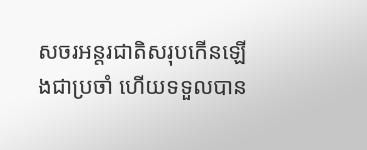សចរអន្តរជាតិសរុបកើនឡើងជាប្រចាំ ហើយទទួលបាន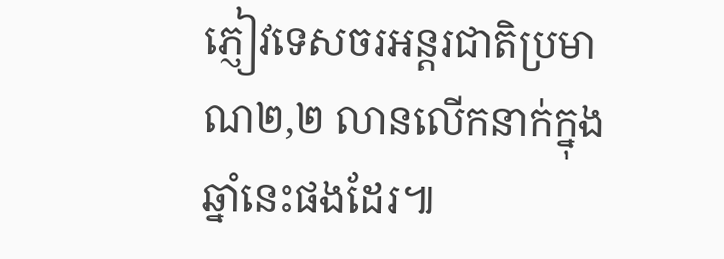ភ្ញៀវទេសចរអន្តរជាតិប្រមាណ២,២ លានលើកនាក់ក្នុងឆ្នាំនេះផងដែរ៕